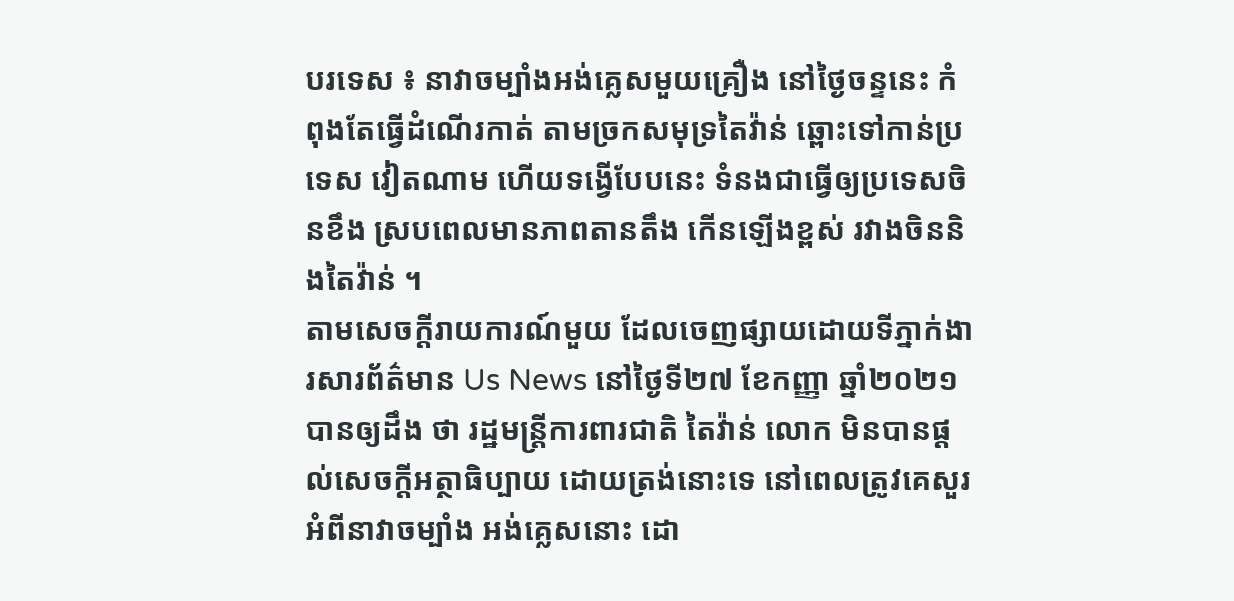បរទេស ៖ នាវាចម្បាំងអង់គ្លេសមួយគ្រឿង នៅថ្ងៃចន្ទនេះ កំពុងតែធ្វើដំណើរកាត់ តាមច្រកសមុទ្រតៃវ៉ាន់ ឆ្ពោះទៅកាន់ប្រទេស វៀតណាម ហើយទង្វើបែបនេះ ទំនងជាធ្វើឲ្យប្រទេសចិនខឹង ស្របពេលមានភាពតានតឹង កើនឡើងខ្ពស់ រវាងចិននិងតៃវ៉ាន់ ។
តាមសេចក្តីរាយការណ៍មួយ ដែលចេញផ្សាយដោយទីភ្នាក់ងារសារព័ត៌មាន Us News នៅថ្ងៃទី២៧ ខែកញ្ញា ឆ្នាំ២០២១ បានឲ្យដឹង ថា រដ្ឋមន្ត្រីការពារជាតិ តៃវ៉ាន់ លោក មិនបានផ្តល់សេចក្តីអត្ថាធិប្បាយ ដោយត្រង់នោះទេ នៅពេលត្រូវគេសួរ អំពីនាវាចម្បាំង អង់គ្លេសនោះ ដោ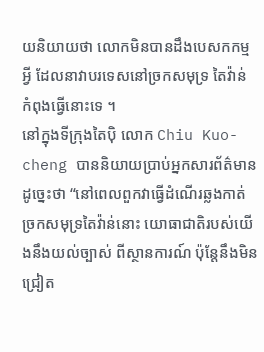យនិយាយថា លោកមិនបានដឹងបេសកកម្មអ្វី ដែលនាវាបរទេសនៅច្រកសមុទ្រ តៃវ៉ាន់ កំពុងធ្វើនោះទេ ។
នៅក្នុងទីក្រុងតៃប៉ិ លោក Chiu Kuo-cheng បាននិយាយប្រាប់អ្នកសារព័ត៌មាន ដូច្នេះថា “នៅពេលពួកវាធ្វើដំណើរឆ្លងកាត់ ច្រកសមុទ្រតៃវ៉ាន់នោះ យោធាជាតិរបស់យើងនឹងយល់ច្បាស់ ពីស្ថានការណ៍ ប៉ុន្តែនឹងមិនជ្រៀត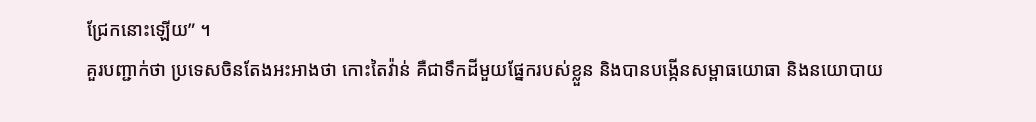ជ្រែកនោះឡើយ” ។
គួរបញ្ជាក់ថា ប្រទេសចិនតែងអះអាងថា កោះតៃវ៉ាន់ គឺជាទឹកដីមួយផ្នែករបស់ខ្លួន និងបានបង្កើនសម្ពាធយោធា និងនយោបាយ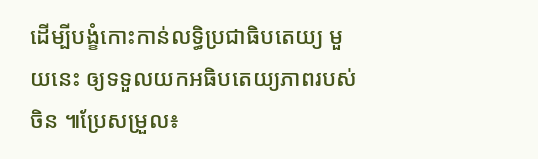ដើម្បីបង្ខំកោះកាន់លទ្ធិប្រជាធិបតេយ្យ មួយនេះ ឲ្យទទួលយកអធិបតេយ្យភាពរបស់ចិន ៕ប្រែសម្រួល៖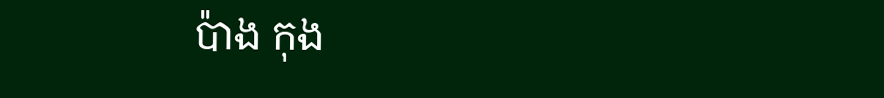ប៉ាង កុង